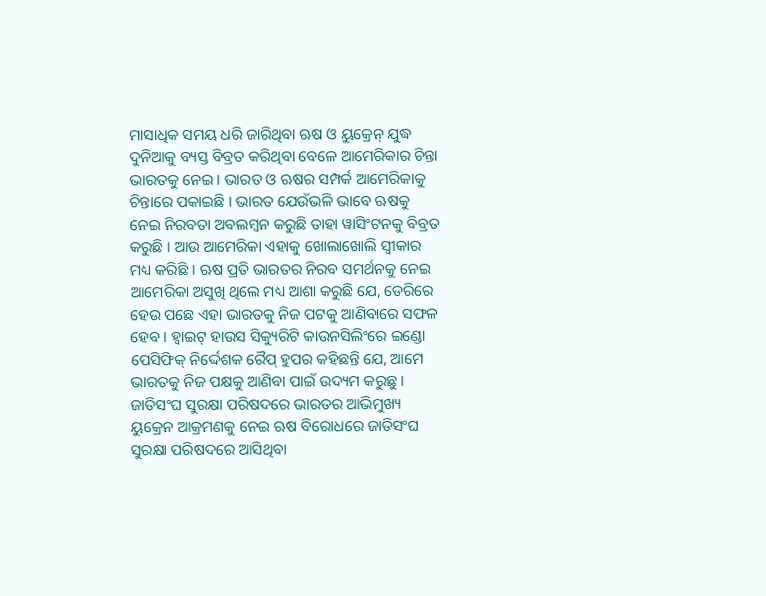ମାସାଧିକ ସମୟ ଧରି ଜାରିଥିବା ଋଷ ଓ ୟୁକ୍ରେନ୍ ଯୁଦ୍ଧ ଦୁନିଆକୁ ବ୍ୟସ୍ତ ବିବ୍ରତ କରିଥିବା ବେଳେ ଆମେରିକାର ଚିନ୍ତା ଭାରତକୁ ନେଇ । ଭାରତ ଓ ଋଷର ସମ୍ପର୍କ ଆମେରିକାକୁ ଚିନ୍ତାରେ ପକାଇଛି । ଭାରତ ଯେଉଁଭଳି ଭାବେ ଋଷକୁ ନେଇ ନିରବତା ଅବଲମ୍ବନ କରୁଛି ତାହା ୱାସିଂଟନକୁ ବିବ୍ରତ କରୁଛି । ଆଉ ଆମେରିକା ଏହାକୁ ଖୋଲାଖୋଲି ସ୍ୱୀକାର ମଧ୍ୟ କରିଛି । ଋଷ ପ୍ରତି ଭାରତର ନିରବ ସମର୍ଥନକୁ ନେଇ ଆମେରିକା ଅସୁଖି ଥିଲେ ମଧ୍ୟ ଆଶା କରୁଛି ଯେ, ଡେରିରେ ହେଉ ପଛେ ଏହା ଭାରତକୁ ନିଜ ପଟକୁ ଆଣିବାରେ ସଫଳ ହେବ । ହ୍ୱାଇଟ୍ ହାଉସ ସିକ୍ୟୁରିଟି କାଉନସିଲିଂରେ ଇଣ୍ଡୋ ପେସିଫିକ୍ ନିର୍ଦ୍ଦେଶକ ରୈପ୍ ହୁପର କହିଛନ୍ତି ଯେ, ଆମେ ଭାରତକୁ ନିଜ ପକ୍ଷକୁ ଆଣିବା ପାଇଁ ଉଦ୍ୟମ କରୁଛୁ ।
ଜାତିସଂଘ ସୁରକ୍ଷା ପରିଷଦରେ ଭାରତର ଆଭିମୁଖ୍ୟ
ୟୁକ୍ରେନ ଆକ୍ରମଣକୁ ନେଇ ଋଷ ବିରୋଧରେ ଜାତିସଂଘ ସୁରକ୍ଷା ପରିଷଦରେ ଆସିଥିବା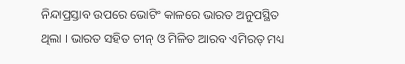ନିନ୍ଦାପ୍ରସ୍ତାବ ଉପରେ ଭୋଟିଂ କାଳରେ ଭାରତ ଅନୁପସ୍ଥିତ ଥିଲା । ଭାରତ ସହିତ ଚୀନ୍ ଓ ମିଳିତ ଆରବ ଏମିରତ୍ ମଧ୍ୟ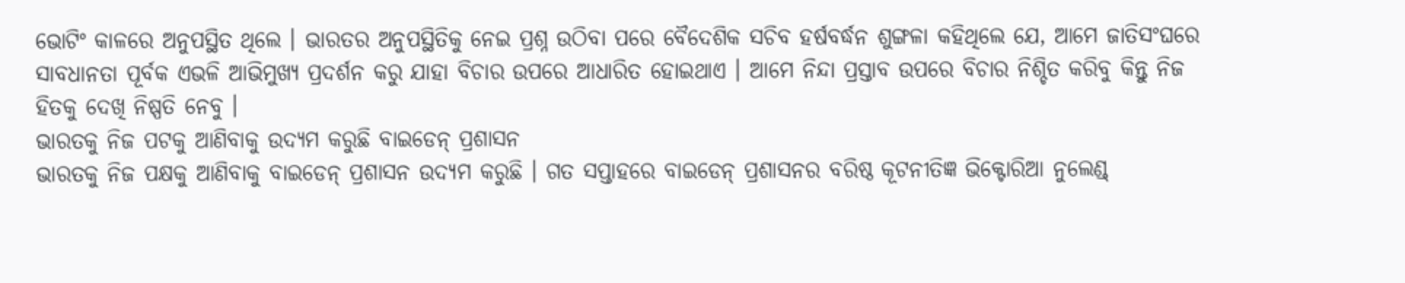ଭୋଟିଂ କାଳରେ ଅନୁପସ୍ଥିତ ଥିଲେ । ଭାରତର ଅନୁପସ୍ଥିତିକୁ ନେଇ ପ୍ରଶ୍ନ ଉଠିବା ପରେ ବୈଦେଶିକ ସଚିବ ହର୍ଷବର୍ଦ୍ଧନ ଶୁଙ୍ଗଳା କହିଥିଲେ ଯେ, ଆମେ ଜାତିସଂଘରେ ସାବଧାନତା ପୂର୍ବକ ଏଭଳି ଆଭିମୁଖ୍ୟ ପ୍ରଦର୍ଶନ କରୁ ଯାହା ବିଚାର ଉପରେ ଆଧାରିତ ହୋଇଥାଏ । ଆମେ ନିନ୍ଦା ପ୍ରସ୍ତାବ ଉପରେ ବିଚାର ନିଶ୍ଚିତ କରିବୁ କିନ୍ତୁ ନିଜ ହିତକୁ ଦେଖି ନିଷ୍ପତି ନେବୁ ।
ଭାରତକୁ ନିଜ ପଟକୁ ଆଣିବାକୁ ଉଦ୍ୟମ କରୁଛି ବାଇଡେନ୍ ପ୍ରଶାସନ
ଭାରତକୁ ନିଜ ପକ୍ଷକୁ ଆଣିବାକୁ ବାଇଡେନ୍ ପ୍ରଶାସନ ଉଦ୍ୟମ କରୁଛି । ଗତ ସପ୍ତାହରେ ବାଇଡେନ୍ ପ୍ରଶାସନର ବରିଷ୍ଠ କୂଟନୀତିଜ୍ଞ ଭିକ୍ଟୋରିଆ ନୁଲେଣ୍ଡ୍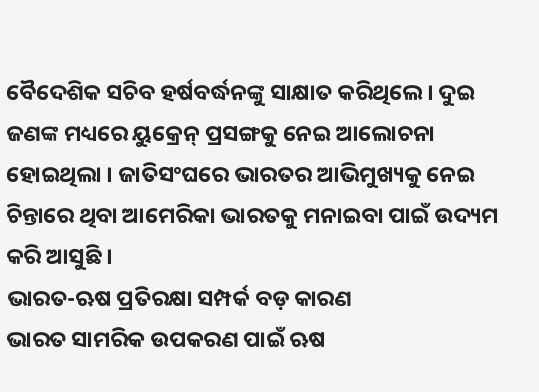ବୈଦେଶିକ ସଚିବ ହର୍ଷବର୍ଦ୍ଧନଙ୍କୁ ସାକ୍ଷାତ କରିଥିଲେ । ଦୁଇ ଜଣଙ୍କ ମଧ୍ୟରେ ୟୁକ୍ରେନ୍ ପ୍ରସଙ୍ଗକୁ ନେଇ ଆଲୋଚନା ହୋଇଥିଲା । ଜାତିସଂଘରେ ଭାରତର ଆଭିମୁଖ୍ୟକୁ ନେଇ ଚିନ୍ତାରେ ଥିବା ଆମେରିକା ଭାରତକୁ ମନାଇବା ପାଇଁ ଉଦ୍ୟମ କରି ଆସୁଛି ।
ଭାରତ-ଋଷ ପ୍ରତିରକ୍ଷା ସମ୍ପର୍କ ବଡ଼ କାରଣ
ଭାରତ ସାମରିକ ଉପକରଣ ପାଇଁ ଋଷ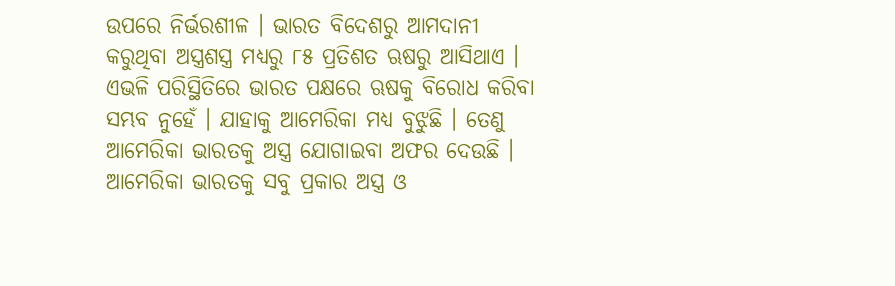ଉପରେ ନିର୍ଭରଶୀଳ । ଭାରତ ବିଦେଶରୁ ଆମଦାନୀ କରୁଥିବା ଅସ୍ତ୍ରଶସ୍ତ୍ର ମଧ୍ୟରୁ ୮୫ ପ୍ରତିଶତ ଋଷରୁ ଆସିଥାଏ । ଏଭଳି ପରିସ୍ଥିତିରେ ଭାରତ ପକ୍ଷରେ ଋଷକୁ ବିରୋଧ କରିବା ସମ୍ଭବ ନୁହେଁ । ଯାହାକୁ ଆମେରିକା ମଧ୍ୟ ବୁଝୁଛି । ତେଣୁ ଆମେରିକା ଭାରତକୁ ଅସ୍ତ୍ର ଯୋଗାଇବା ଅଫର ଦେଉଛି । ଆମେରିକା ଭାରତକୁ ସବୁ ପ୍ରକାର ଅସ୍ତ୍ର ଓ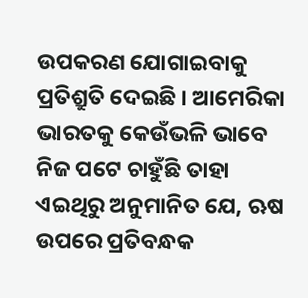ଉପକରଣ ଯୋଗାଇବାକୁ ପ୍ରତିଶ୍ରୁତି ଦେଇଛି । ଆମେରିକା ଭାରତକୁ କେଉଁଭଳି ଭାବେ ନିଜ ପଟେ ଚାହୁଁଛି ତାହା ଏଇଥିରୁ ଅନୁମାନିତ ଯେ, ଋଷ ଉପରେ ପ୍ରତିବନ୍ଧକ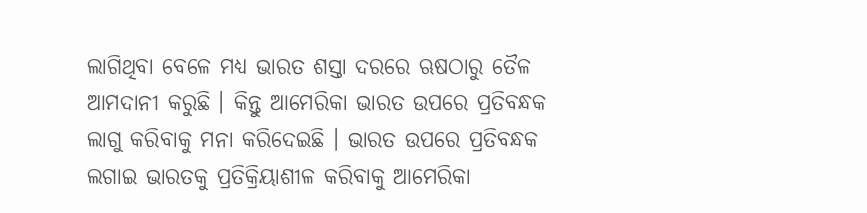ଲାଗିଥିବା ବେଳେ ମଧ୍ୟ ଭାରତ ଶସ୍ତା ଦରରେ ଋଷଠାରୁ ତୈଳ ଆମଦାନୀ କରୁଛି । କିନ୍ତୁ ଆମେରିକା ଭାରତ ଉପରେ ପ୍ରତିବନ୍ଧକ ଲାଗୁ କରିବାକୁ ମନା କରିଦେଇଛି । ଭାରତ ଉପରେ ପ୍ରତିବନ୍ଧକ ଲଗାଇ ଭାରତକୁ ପ୍ରତିକ୍ରିୟାଶୀଳ କରିବାକୁ ଆମେରିକା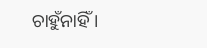ଚାହୁଁନାହିଁ ।